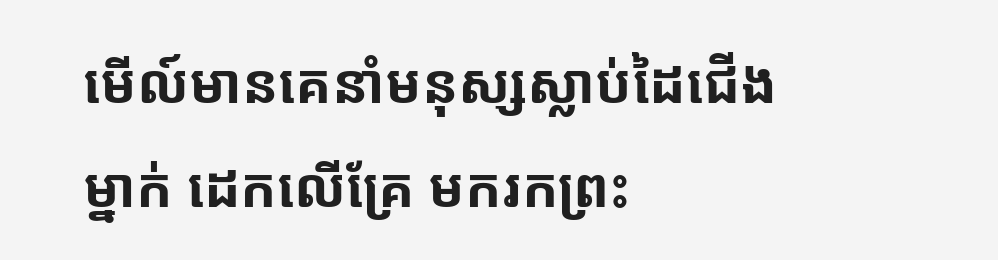មើល៍មានគេនាំមនុស្សស្លាប់ដៃជើងម្នាក់ ដេកលើគ្រែ មករកព្រះ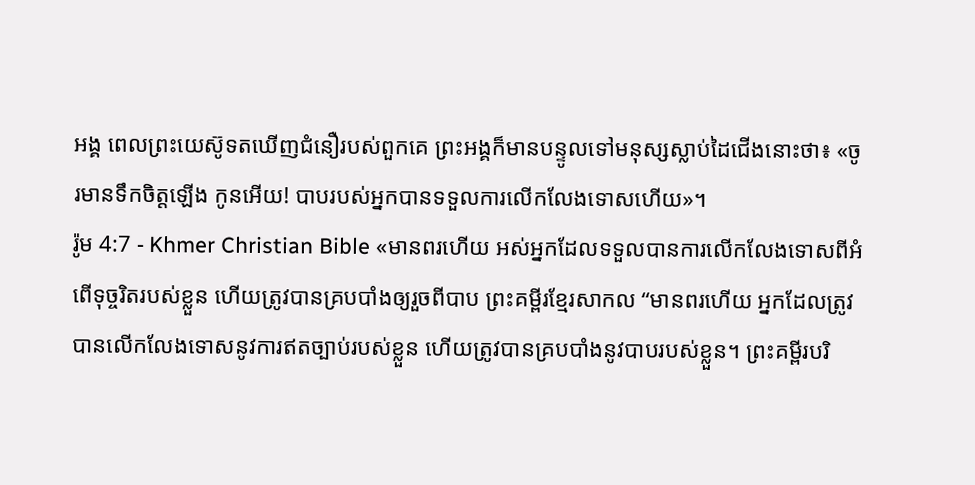អង្គ ពេលព្រះយេស៊ូទតឃើញជំនឿរបស់ពួកគេ ព្រះអង្គក៏មានបន្ទូលទៅមនុស្សស្លាប់ដៃជើងនោះថា៖ «ចូរមានទឹកចិត្ដឡើង កូនអើយ! បាបរបស់អ្នកបានទទួលការលើកលែងទោសហើយ»។
រ៉ូម 4:7 - Khmer Christian Bible «មានពរហើយ អស់អ្នកដែលទទួលបានការលើកលែងទោសពីអំពើទុច្ចរិតរបស់ខ្លួន ហើយត្រូវបានគ្របបាំងឲ្យរួចពីបាប ព្រះគម្ពីរខ្មែរសាកល “មានពរហើយ អ្នកដែលត្រូវបានលើកលែងទោសនូវការឥតច្បាប់របស់ខ្លួន ហើយត្រូវបានគ្របបាំងនូវបាបរបស់ខ្លួន។ ព្រះគម្ពីរបរិ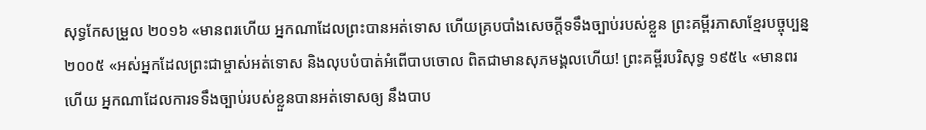សុទ្ធកែសម្រួល ២០១៦ «មានពរហើយ អ្នកណាដែលព្រះបានអត់ទោស ហើយគ្របបាំងសេចក្ដីទទឹងច្បាប់របស់ខ្លួន ព្រះគម្ពីរភាសាខ្មែរបច្ចុប្បន្ន ២០០៥ «អស់អ្នកដែលព្រះជាម្ចាស់អត់ទោស និងលុបបំបាត់អំពើបាបចោល ពិតជាមានសុភមង្គលហើយ! ព្រះគម្ពីរបរិសុទ្ធ ១៩៥៤ «មានពរហើយ អ្នកណាដែលការទទឹងច្បាប់របស់ខ្លួនបានអត់ទោសឲ្យ នឹងបាប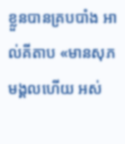ខ្លួនបានគ្របបាំង អាល់គីតាប «មានសុភមង្គលហើយ អស់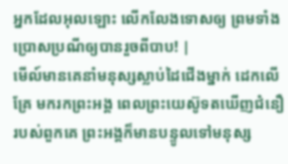អ្នកដែលអុលឡោះ លើកលែងទោសឲ្យ ព្រមទាំងប្រោសប្រណីឲ្យបានរួចពីបាប! |
មើល៍មានគេនាំមនុស្សស្លាប់ដៃជើងម្នាក់ ដេកលើគ្រែ មករកព្រះអង្គ ពេលព្រះយេស៊ូទតឃើញជំនឿរបស់ពួកគេ ព្រះអង្គក៏មានបន្ទូលទៅមនុស្ស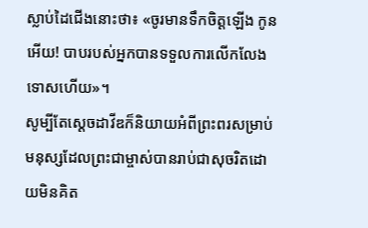ស្លាប់ដៃជើងនោះថា៖ «ចូរមានទឹកចិត្ដឡើង កូនអើយ! បាបរបស់អ្នកបានទទួលការលើកលែងទោសហើយ»។
សូម្បីតែស្ដេចដាវីឌក៏និយាយអំពីព្រះពរសម្រាប់មនុស្សដែលព្រះជាម្ចាស់បានរាប់ជាសុចរិតដោយមិនគិត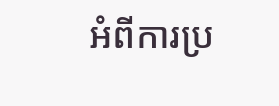អំពីការប្រ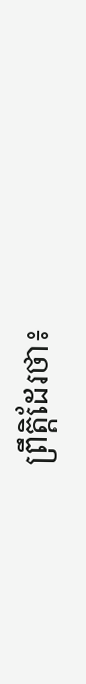ព្រឹត្តិដែរថា៖